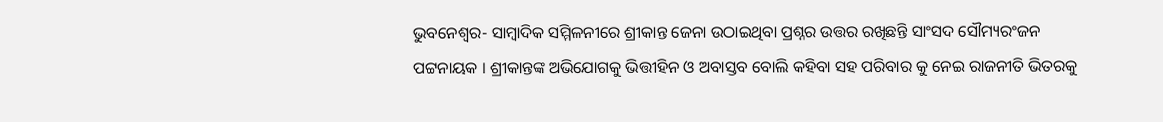ଭୁବନେଶ୍ୱର- ସାମ୍ବାଦିକ ସମ୍ମିଳନୀରେ ଶ୍ରୀକାନ୍ତ ଜେନା ଉଠାଇଥିବା ପ୍ରଶ୍ନର ଉତ୍ତର ରଖିଛନ୍ତି ସାଂସଦ ସୌମ୍ୟରଂଜନ ପଟ୍ଟନାୟକ । ଶ୍ରୀକାନ୍ତଙ୍କ ଅଭିଯୋଗକୁ ଭିତ୍ତୀହିନ ଓ ଅବାସ୍ତବ ବୋଲି କହିବା ସହ ପରିବାର କୁ ନେଇ ରାଜନୀତି ଭିତରକୁ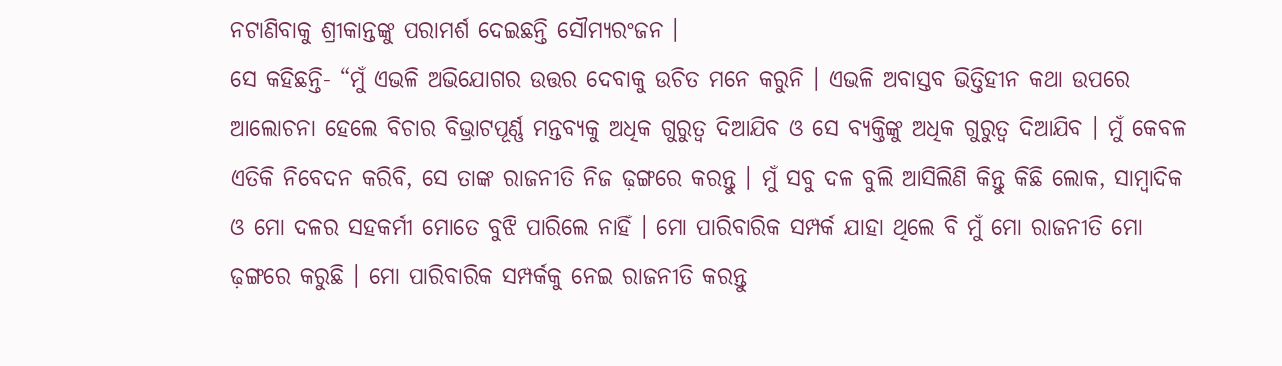ନଟାଣିବାକୁ ଶ୍ରୀକାନ୍ତଙ୍କୁ ପରାମର୍ଶ ଦେଇଛନ୍ତି ସୌମ୍ୟରଂଜନ ।
ସେ କହିଛନ୍ତି- “ମୁଁ ଏଭଳି ଅଭିଯୋଗର ଉତ୍ତର ଦେବାକୁ ଉଚିତ ମନେ କରୁନି । ଏଭଳି ଅବାସ୍ତବ ଭିତ୍ତିହୀନ କଥା ଉପରେ ଆଲୋଚନା ହେଲେ ବିଚାର ବିଭ୍ରାଟପୂର୍ଣ୍ଣ ମନ୍ତବ୍ୟକୁ ଅଧିକ ଗୁରୁତ୍ୱ ଦିଆଯିବ ଓ ସେ ବ୍ୟକ୍ତିଙ୍କୁ ଅଧିକ ଗୁରୁତ୍ୱ ଦିଆଯିବ । ମୁଁ କେବଳ ଏତିକି ନିବେଦନ କରିବି, ସେ ତାଙ୍କ ରାଜନୀତି ନିଜ ଢ଼ଙ୍ଗରେ କରନ୍ତୁ । ମୁଁ ସବୁ ଦଳ ବୁଲି ଆସିଲିଣି କିନ୍ତୁ କିଛି ଲୋକ, ସାମ୍ବାଦିକ ଓ ମୋ ଦଳର ସହକର୍ମୀ ମୋତେ ବୁଝି ପାରିଲେ ନାହିଁ । ମୋ ପାରିବାରିକ ସମ୍ପର୍କ ଯାହା ଥିଲେ ବି ମୁଁ ମୋ ରାଜନୀତି ମୋ ଢ଼ଙ୍ଗରେ କରୁଛି । ମୋ ପାରିବାରିକ ସମ୍ପର୍କକୁ ନେଇ ରାଜନୀତି କରନ୍ତୁ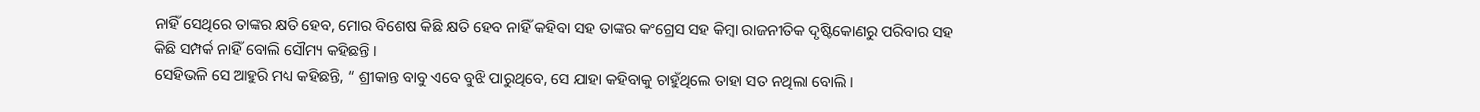ନାହିଁ ସେଥିରେ ତାଙ୍କର କ୍ଷତି ହେବ, ମୋର ବିଶେଷ କିଛି କ୍ଷତି ହେବ ନାହିଁ କହିବା ସହ ତାଙ୍କର କଂଗ୍ରେସ ସହ କିମ୍ବା ରାଜନୀତିକ ଦୃଷ୍ଟିକୋଣରୁ ପରିବାର ସହ କିଛି ସମ୍ପର୍କ ନାହିଁ ବୋଲି ସୌମ୍ୟ କହିଛନ୍ତି ।
ସେହିଭଳି ସେ ଆହୁରି ମଧ୍ୟ କହିଛନ୍ତି, “ ଶ୍ରୀକାନ୍ତ ବାବୁ ଏବେ ବୁଝି ପାରୁଥିବେ, ସେ ଯାହା କହିବାକୁ ଚାହୁଁଥିଲେ ତାହା ସତ ନଥିଲା ବୋଲି ।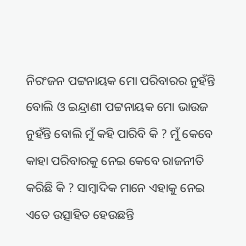ନିରଂଜନ ପଟ୍ଟନାୟକ ମୋ ପରିବାରର ନୁହଁନ୍ତି ବୋଲି ଓ ଇନ୍ଦ୍ରାଣୀ ପଟ୍ଟନାୟକ ମୋ ଭାଉଜ ନୁହଁନ୍ତି ବୋଲି ମୁଁ କହି ପାରିବି କି ? ମୁଁ କେବେ କାହା ପରିବାରକୁ ନେଇ କେବେ ରାଜନୀତି କରିଛି କି ? ସାମ୍ବାଦିକ ମାନେ ଏହାକୁ ନେଇ ଏତେ ଉତ୍ସାହିତ ହେଉଛନ୍ତି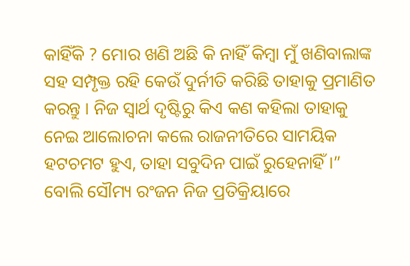କାହିଁକି ? ମୋର ଖଣି ଅଛି କି ନାହିଁ କିମ୍ବା ମୁଁ ଖଣିବାଲାଙ୍କ ସହ ସମ୍ପୃକ୍ତ ରହି କେଉଁ ଦୁର୍ନୀତି କରିଛି ତାହାକୁ ପ୍ରମାଣିତ କରନ୍ତୁ । ନିଜ ସ୍ୱାର୍ଥ ଦୃଷ୍ଟିରୁ କିଏ କଣ କହିଲା ତାହାକୁ ନେଇ ଆଲୋଚନା କଲେ ରାଜନୀତିରେ ସାମୟିକ ହଟଚମଟ ହୁଏ, ତାହା ସବୁଦିନ ପାଇଁ ରୁହେନାହିଁ ।” ବୋଲି ସୌମ୍ୟ ରଂଜନ ନିଜ ପ୍ରତିକ୍ରିୟାରେ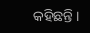କହିଛନ୍ତି ।